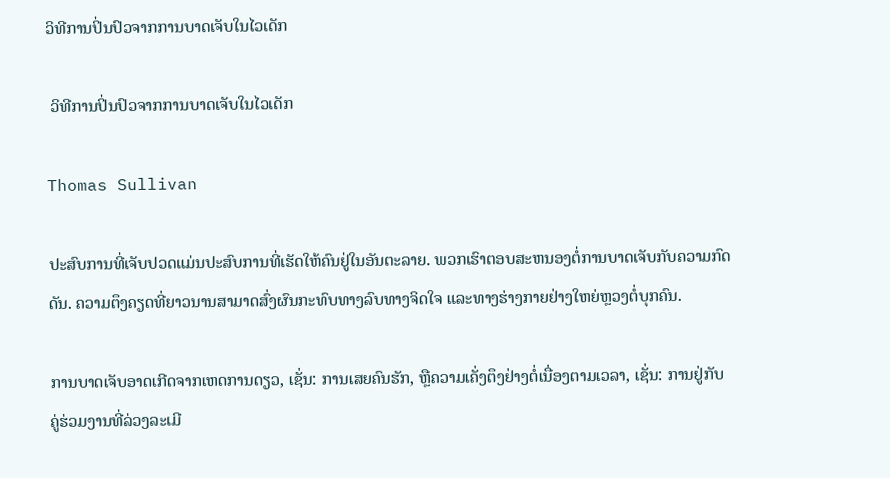ວິທີການປິ່ນປົວຈາກການບາດເຈັບໃນໄວເດັກ

 ວິທີການປິ່ນປົວຈາກການບາດເຈັບໃນໄວເດັກ

Thomas Sullivan

ປະສົບການທີ່ເຈັບປວດແມ່ນປະສົບການທີ່ເຮັດໃຫ້ຄົນຢູ່ໃນອັນຕະລາຍ. ພວກເຮົາຕອບສະຫນອງຕໍ່ການບາດເຈັບກັບຄວາມກົດດັນ. ຄວາມຕຶງຄຽດທີ່ຍາວນານສາມາດສົ່ງຜົນກະທົບທາງລົບທາງຈິດໃຈ ແລະທາງຮ່າງກາຍຢ່າງໃຫຍ່ຫຼວງຕໍ່ບຸກຄົນ.

ການບາດເຈັບອາດເກີດຈາກເຫດການດຽວ, ເຊັ່ນ: ການເສຍຄົນຮັກ, ຫຼືຄວາມເຄັ່ງຕຶງຢ່າງຕໍ່ເນື່ອງຕາມເວລາ, ເຊັ່ນ: ການຢູ່ກັບ ຄູ່ຮ່ວມງານທີ່ລ່ວງລະເມີ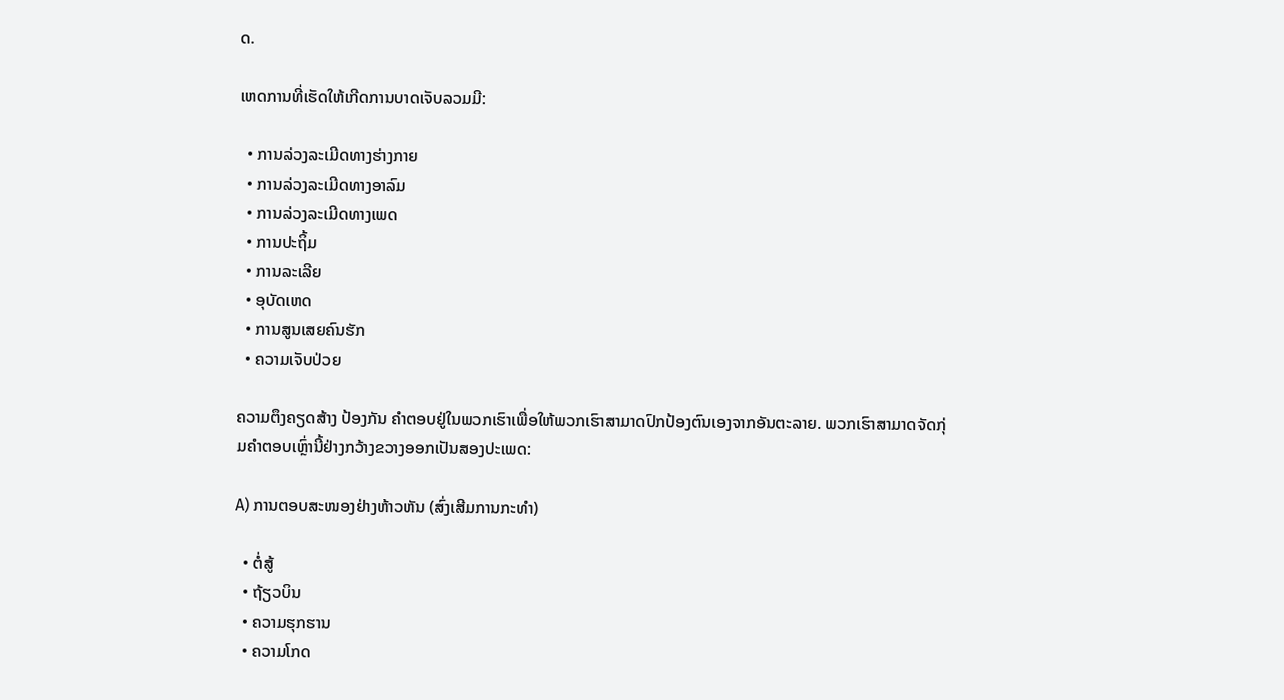ດ.

ເຫດການທີ່ເຮັດໃຫ້ເກີດການບາດເຈັບລວມມີ:

  • ການລ່ວງລະເມີດທາງຮ່າງກາຍ
  • ການລ່ວງລະເມີດທາງອາລົມ
  • ການລ່ວງລະເມີດທາງເພດ
  • ການປະຖິ້ມ
  • ການລະເລີຍ
  • ອຸບັດເຫດ
  • ການສູນເສຍຄົນຮັກ
  • ຄວາມເຈັບປ່ວຍ

ຄວາມຕຶງຄຽດສ້າງ ປ້ອງກັນ ຄໍາຕອບຢູ່ໃນພວກເຮົາເພື່ອໃຫ້ພວກເຮົາສາມາດປົກປ້ອງຕົນເອງຈາກອັນຕະລາຍ. ພວກເຮົາສາມາດຈັດກຸ່ມຄໍາຕອບເຫຼົ່ານີ້ຢ່າງກວ້າງຂວາງອອກເປັນສອງປະເພດ:

A) ການຕອບສະໜອງຢ່າງຫ້າວຫັນ (ສົ່ງເສີມການກະທຳ)

  • ຕໍ່ສູ້
  • ຖ້ຽວບິນ
  • ຄວາມຮຸກຮານ
  • ຄວາມໂກດ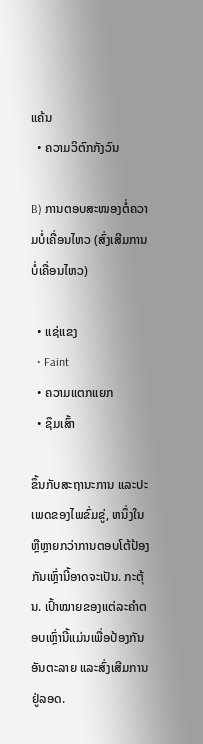ແຄ້ນ
  • ຄວາມວິຕົກກັງວົນ

B) ການຕອບສະໜອງຕໍ່ຄວາມບໍ່ເຄື່ອນໄຫວ (ສົ່ງເສີມການບໍ່ເຄື່ອນໄຫວ)

  • ແຊ່ແຂງ
  • Faint
  • ຄວາມແຕກແຍກ
  • ຊຶມເສົ້າ

ຂຶ້ນກັບສະຖານະການ ແລະປະເພດຂອງໄພຂົ່ມຂູ່, ຫນຶ່ງໃນຫຼືຫຼາຍກວ່າການຕອບໂຕ້ປ້ອງກັນເຫຼົ່ານີ້ອາດຈະເປັນ. ກະຕຸ້ນ. ເປົ້າໝາຍຂອງແຕ່ລະຄໍາຕອບເຫຼົ່ານີ້ແມ່ນເພື່ອປ້ອງກັນອັນຕະລາຍ ແລະສົ່ງເສີມການຢູ່ລອດ.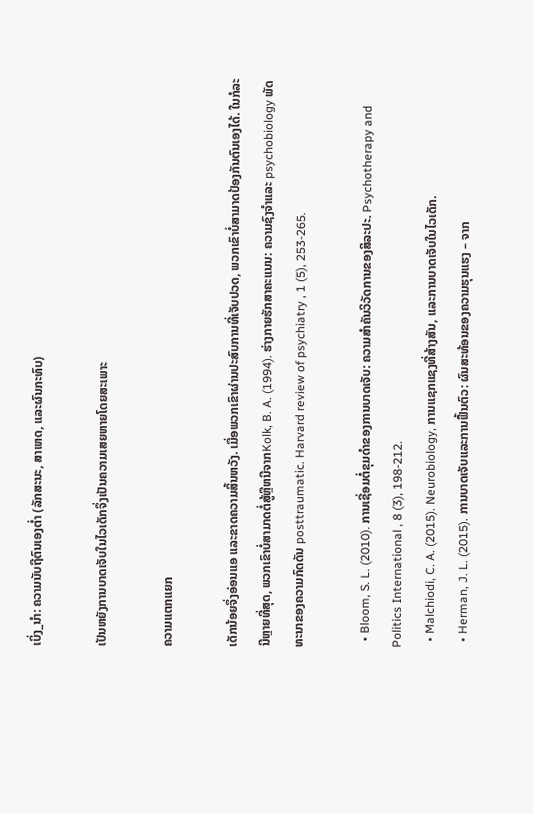ເບິ່ງ_ນຳ: ຄວາມນັບຖືຕົນເອງຕໍ່າ (ລັກສະນະ, ສາເຫດ, ແລະຜົນກະທົບ)

ເປັນຫຍັງການບາດເຈັບໃນໄວເດັກຈຶ່ງເປັນຄວາມເສຍຫາຍໂດຍສະເພາະ

ຄວາມແຕກແຍກ

ເດັກນ້ອຍຈຶ່ງອ່ອນແອ ແລະຂາດຄວາມສິ້ນຫວັງ. ເມື່ອພວກເຂົາຜ່ານປະສົບການທີ່ເຈັບປວດ, ພວກເຂົາບໍ່ສາມາດປ້ອງກັນຕົນເອງໄດ້. ໃນກໍລະນີຫຼາຍທີ່ສຸດ, ພວກເຂົາບໍ່ສາມາດຕໍ່ສູ້ຫຼືຫນີຈາກKolk, B. A. (1994). ຮ່າງກາຍຮັກສາຄະແນນ: ຄວາມຊົງຈໍາແລະ psychobiology ພັດທະນາຂອງຄວາມກົດດັນ posttraumatic. Harvard review of psychiatry , 1 (5), 253-265.

  • Bloom, S. L. (2010). ການເຊື່ອມຕໍ່ຂຸມດໍາຂອງການບາດເຈັບ: ຄວາມສໍາຄັນວິວັດການຂອງສິລະປະ. Psychotherapy and Politics International , 8 (3), 198-212.
  • Malchiodi, C. A. (2015). Neurobiology, ການແຊກແຊງທີ່ສ້າງສັນ, ແລະການບາດເຈັບໃນໄວເດັກ.
  • Herman, J. L. (2015). ການບາດເຈັບແລະການຟື້ນຕົວ: ຜົນສະທ້ອນຂອງຄວາມຮຸນແຮງ – ຈາກ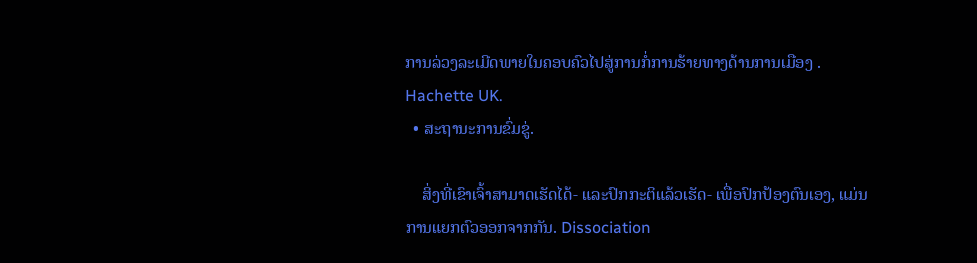ການລ່ວງລະເມີດພາຍໃນຄອບຄົວໄປສູ່ການກໍ່ການຮ້າຍທາງດ້ານການເມືອງ . Hachette UK.
  • ສະຖານະການຂົ່ມຂູ່.

    ສິ່ງທີ່ເຂົາເຈົ້າສາມາດເຮັດໄດ້- ແລະປົກກະຕິແລ້ວເຮັດ- ເພື່ອປົກປ້ອງຕົນເອງ, ແມ່ນການແຍກຕົວອອກຈາກກັນ. Dissociation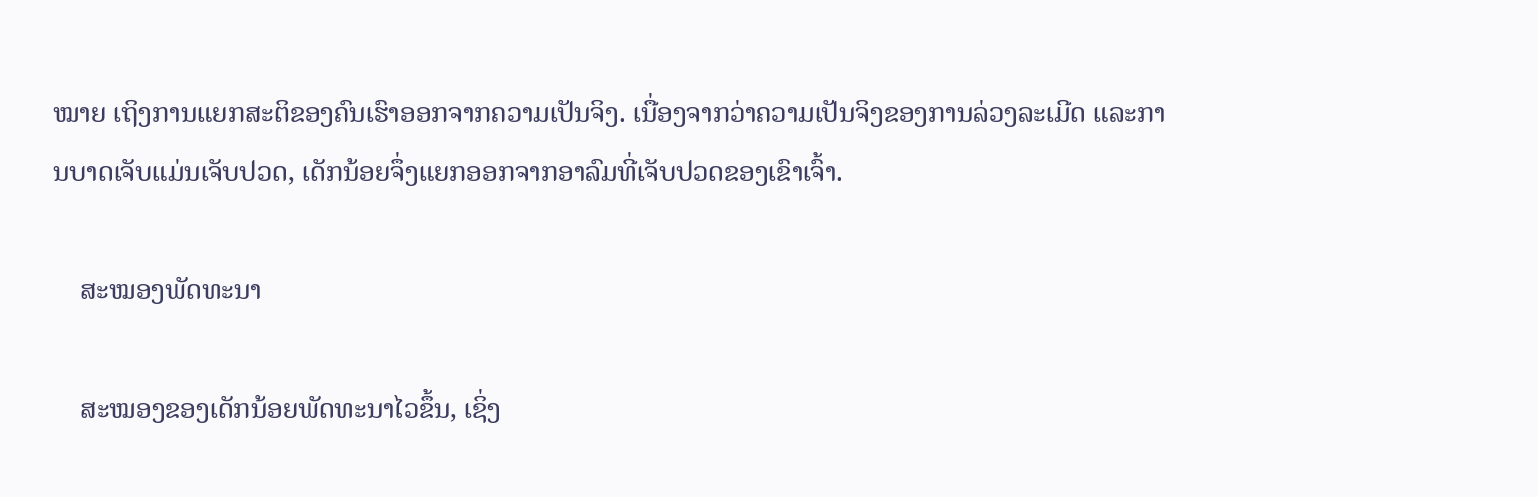ໝາຍ ເຖິງການແຍກສະຕິຂອງຄົນເຮົາອອກຈາກຄວາມເປັນຈິງ. ເນື່ອງຈາກວ່າຄວາມເປັນຈິງຂອງການລ່ວງລະເມີດ ແລະການບາດເຈັບແມ່ນເຈັບປວດ, ເດັກນ້ອຍຈຶ່ງແຍກອອກຈາກອາລົມທີ່ເຈັບປວດຂອງເຂົາເຈົ້າ.

    ສະໝອງພັດທະນາ

    ສະໝອງຂອງເດັກນ້ອຍພັດທະນາໄວຂຶ້ນ, ເຊິ່ງ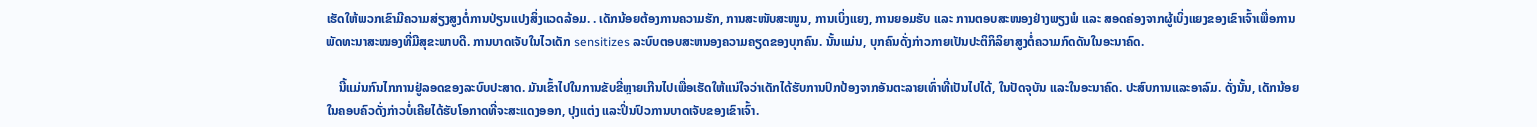ເຮັດໃຫ້ພວກເຂົາມີຄວາມສ່ຽງສູງຕໍ່ການປ່ຽນແປງສິ່ງແວດລ້ອມ. . ເດັກນ້ອຍຕ້ອງການຄວາມຮັກ, ການສະໜັບສະໜູນ, ການເບິ່ງແຍງ, ການຍອມຮັບ ແລະ ການຕອບສະໜອງຢ່າງພຽງພໍ ແລະ ສອດຄ່ອງຈາກຜູ້ເບິ່ງແຍງຂອງເຂົາເຈົ້າເພື່ອການພັດທະນາສະໝອງທີ່ມີສຸຂະພາບດີ. ການບາດເຈັບໃນໄວເດັກ sensitizes ລະບົບຕອບສະຫນອງຄວາມຄຽດຂອງບຸກຄົນ. ນັ້ນແມ່ນ, ບຸກຄົນດັ່ງກ່າວກາຍເປັນປະຕິກິລິຍາສູງຕໍ່ຄວາມກົດດັນໃນອະນາຄົດ.

    ນີ້ແມ່ນກົນໄກການຢູ່ລອດຂອງລະບົບປະສາດ. ມັນເຂົ້າໄປໃນການຂັບຂີ່ຫຼາຍເກີນໄປເພື່ອເຮັດໃຫ້ແນ່ໃຈວ່າເດັກໄດ້ຮັບການປົກປ້ອງຈາກອັນຕະລາຍເທົ່າທີ່ເປັນໄປໄດ້, ໃນປັດຈຸບັນ ແລະໃນອະນາຄົດ. ປະສົບການແລະອາລົມ. ດັ່ງນັ້ນ, ເດັກນ້ອຍໃນຄອບຄົວດັ່ງກ່າວບໍ່ເຄີຍໄດ້ຮັບໂອກາດທີ່ຈະສະແດງອອກ, ປຸງແຕ່ງ ແລະປິ່ນປົວການບາດເຈັບຂອງເຂົາເຈົ້າ.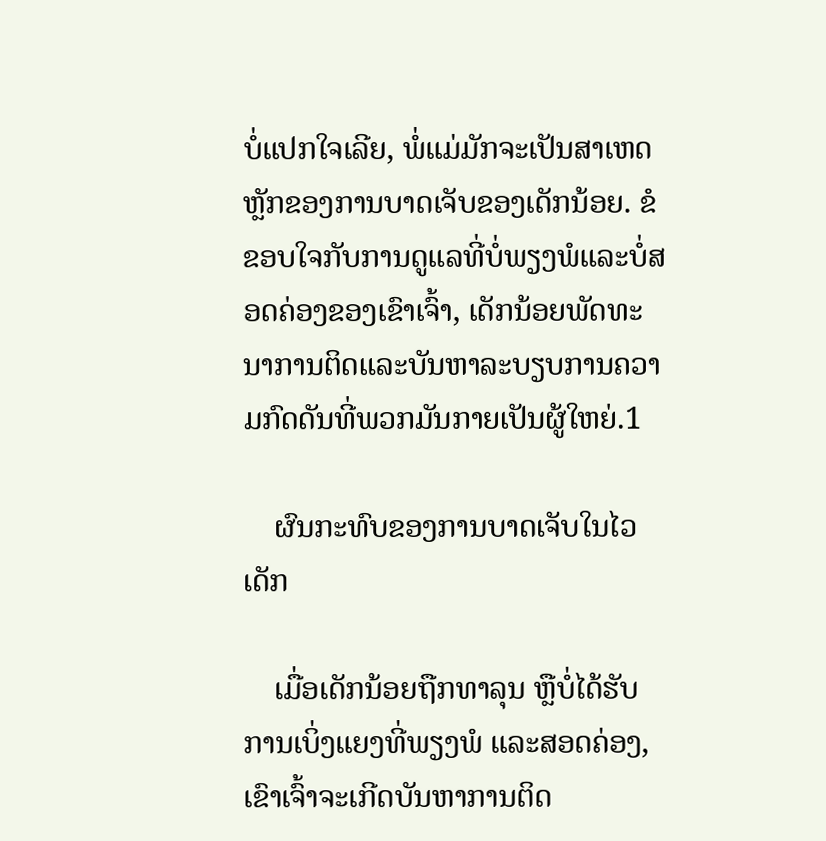ບໍ່ແປກໃຈເລີຍ, ພໍ່ແມ່ມັກຈະເປັນສາເຫດຫຼັກຂອງການບາດເຈັບຂອງເດັກນ້ອຍ. ຂໍຂອບໃຈກັບການດູແລທີ່ບໍ່ພຽງພໍແລະບໍ່ສອດຄ່ອງຂອງເຂົາເຈົ້າ, ເດັກນ້ອຍພັດທະນາການຕິດແລະບັນຫາລະບຽບການຄວາມກົດດັນທີ່ພວກມັນກາຍເປັນຜູ້ໃຫຍ່.1

    ຜົນກະທົບຂອງການບາດເຈັບໃນໄວເດັກ

    ເມື່ອເດັກນ້ອຍຖືກທາລຸນ ຫຼືບໍ່ໄດ້ຮັບການເບິ່ງແຍງທີ່ພຽງພໍ ແລະສອດຄ່ອງ, ເຂົາເຈົ້າຈະເກີດບັນຫາການຕິດ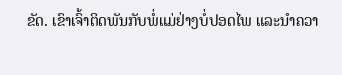ຂັດ. ເຂົາເຈົ້າຕິດພັນກັບພໍ່ແມ່ຢ່າງບໍ່ປອດໄພ ແລະນຳຄວາ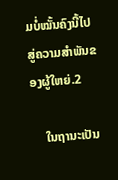ມບໍ່ໝັ້ນຄົງນີ້ໄປສູ່ຄວາມສຳພັນຂອງຜູ້ໃຫຍ່.2

    ໃນຖານະເປັນ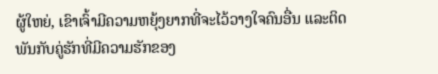ຜູ້ໃຫຍ່, ເຂົາເຈົ້າມີຄວາມຫຍຸ້ງຍາກທີ່ຈະໄວ້ວາງໃຈຄົນອື່ນ ແລະຕິດພັນກັບຄູ່ຮັກທີ່ມີຄວາມຮັກຂອງ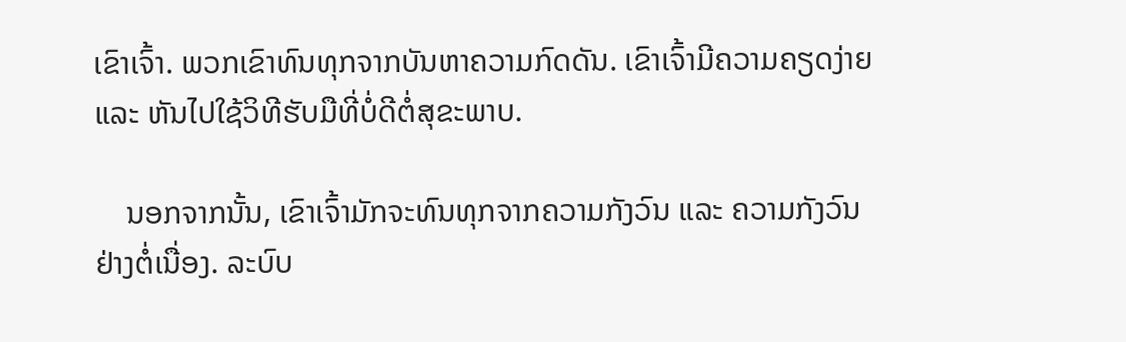ເຂົາເຈົ້າ. ພວກເຂົາທົນທຸກຈາກບັນຫາຄວາມກົດດັນ. ເຂົາເຈົ້າມີຄວາມຄຽດງ່າຍ ແລະ ຫັນໄປໃຊ້ວິທີຮັບມືທີ່ບໍ່ດີຕໍ່ສຸຂະພາບ.

    ນອກຈາກນັ້ນ, ເຂົາເຈົ້າມັກຈະທົນທຸກຈາກຄວາມກັງວົນ ແລະ ຄວາມກັງວົນຢ່າງຕໍ່ເນື່ອງ. ລະບົບ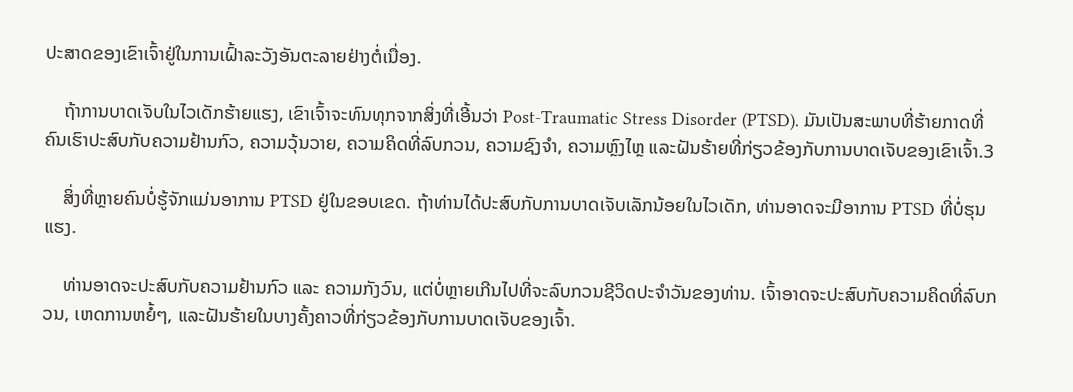ປະສາດຂອງເຂົາເຈົ້າຢູ່ໃນການເຝົ້າລະວັງອັນຕະລາຍຢ່າງຕໍ່ເນື່ອງ.

    ຖ້າການບາດເຈັບໃນໄວເດັກຮ້າຍແຮງ, ເຂົາເຈົ້າຈະທົນທຸກຈາກສິ່ງທີ່ເອີ້ນວ່າ Post-Traumatic Stress Disorder (PTSD). ມັນເປັນສະພາບທີ່ຮ້າຍກາດທີ່ຄົນເຮົາປະສົບກັບຄວາມຢ້ານກົວ, ຄວາມວຸ້ນວາຍ, ຄວາມຄິດທີ່ລົບກວນ, ຄວາມຊົງຈຳ, ຄວາມຫຼົງໄຫຼ ແລະຝັນຮ້າຍທີ່ກ່ຽວຂ້ອງກັບການບາດເຈັບຂອງເຂົາເຈົ້າ.3

    ສິ່ງທີ່ຫຼາຍຄົນບໍ່ຮູ້ຈັກແມ່ນອາການ PTSD ຢູ່ໃນຂອບເຂດ. ຖ້າທ່ານໄດ້ປະສົບກັບການບາດເຈັບເລັກນ້ອຍໃນໄວເດັກ, ທ່ານອາດຈະມີອາການ PTSD ທີ່ບໍ່ຮຸນແຮງ.

    ທ່ານອາດຈະປະສົບກັບຄວາມຢ້ານກົວ ແລະ ຄວາມກັງວົນ, ແຕ່ບໍ່ຫຼາຍເກີນໄປທີ່ຈະລົບກວນຊີວິດປະຈໍາວັນຂອງທ່ານ. ເຈົ້າອາດຈະປະສົບກັບຄວາມຄິດທີ່ລົບກວນ, ເຫດການຫຍໍ້ໆ, ແລະຝັນຮ້າຍໃນບາງຄັ້ງຄາວທີ່ກ່ຽວຂ້ອງກັບການບາດເຈັບຂອງເຈົ້າ.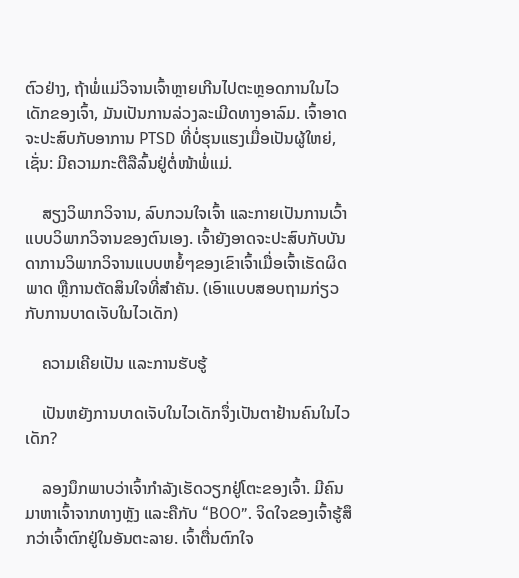ຕົວຢ່າງ, ຖ້າພໍ່ແມ່ວິຈານເຈົ້າຫຼາຍເກີນໄປຕະຫຼອດການໃນໄວເດັກຂອງເຈົ້າ, ມັນເປັນການລ່ວງລະເມີດທາງອາລົມ. ເຈົ້າອາດຈະປະສົບກັບອາການ PTSD ທີ່ບໍ່ຮຸນແຮງເມື່ອເປັນຜູ້ໃຫຍ່, ເຊັ່ນ: ມີຄວາມກະຕືລືລົ້ນຢູ່ຕໍ່ໜ້າພໍ່ແມ່.

    ສຽງວິພາກວິຈານ, ລົບກວນໃຈເຈົ້າ ແລະກາຍເປັນການເວົ້າແບບວິພາກວິຈານຂອງຕົນເອງ. ເຈົ້າຍັງອາດຈະປະສົບກັບບັນດາການວິພາກວິຈານແບບຫຍໍ້ໆຂອງເຂົາເຈົ້າເມື່ອເຈົ້າເຮັດຜິດພາດ ຫຼືການຕັດສິນໃຈທີ່ສຳຄັນ. (ເອົາແບບສອບຖາມກ່ຽວກັບການບາດເຈັບໃນໄວເດັກ)

    ຄວາມເຄີຍເປັນ ແລະການຮັບຮູ້

    ເປັນຫຍັງການບາດເຈັບໃນໄວເດັກຈຶ່ງເປັນຕາຢ້ານຄົນໃນໄວເດັກ?

    ລອງນຶກພາບວ່າເຈົ້າກຳລັງເຮັດວຽກຢູ່ໂຕະຂອງເຈົ້າ. ມີຄົນມາຫາເຈົ້າຈາກທາງຫຼັງ ແລະຄືກັບ “BOO”. ຈິດໃຈຂອງເຈົ້າຮູ້ສຶກວ່າເຈົ້າຕົກຢູ່ໃນອັນຕະລາຍ. ເຈົ້າຕື່ນຕົກໃຈ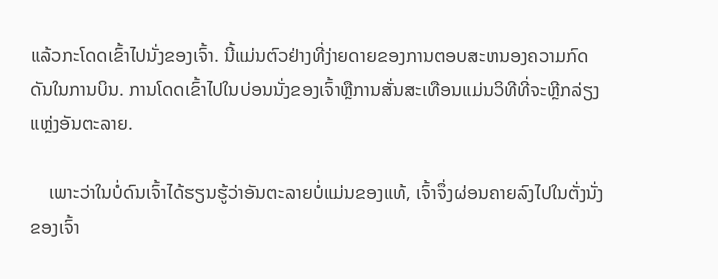ແລ້ວກະໂດດເຂົ້າໄປນັ່ງຂອງເຈົ້າ. ນີ້ແມ່ນຕົວຢ່າງທີ່ງ່າຍດາຍຂອງການຕອບສະຫນອງຄວາມກົດດັນໃນການບິນ. ການໂດດເຂົ້າໄປໃນບ່ອນນັ່ງຂອງເຈົ້າຫຼືການສັ່ນສະເທືອນແມ່ນວິທີທີ່ຈະຫຼີກລ່ຽງແຫຼ່ງອັນຕະລາຍ.

    ເພາະວ່າໃນບໍ່ດົນເຈົ້າໄດ້ຮຽນຮູ້ວ່າອັນຕະລາຍບໍ່ແມ່ນຂອງແທ້, ເຈົ້າຈຶ່ງຜ່ອນຄາຍລົງໄປໃນຕັ່ງນັ່ງຂອງເຈົ້າ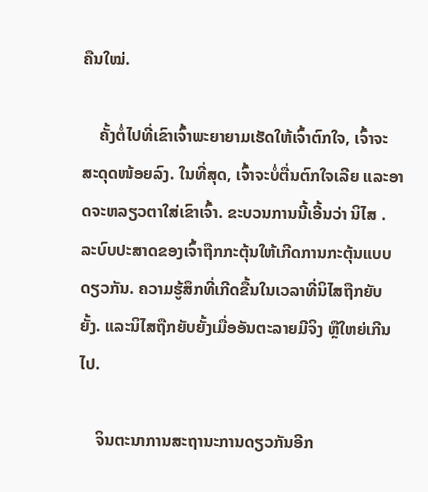ຄືນໃໝ່.

    ຄັ້ງຕໍ່ໄປທີ່ເຂົາເຈົ້າພະຍາຍາມເຮັດໃຫ້ເຈົ້າຕົກໃຈ, ເຈົ້າຈະສະດຸດໜ້ອຍລົງ. ໃນທີ່ສຸດ, ເຈົ້າຈະບໍ່ຕື່ນຕົກໃຈເລີຍ ແລະອາດຈະຫລຽວຕາໃສ່ເຂົາເຈົ້າ. ຂະບວນການນີ້ເອີ້ນວ່າ ນິໄສ . ລະບົບປະສາດຂອງເຈົ້າຖືກກະຕຸ້ນໃຫ້ເກີດການກະຕຸ້ນແບບດຽວກັນ. ຄວາມຮູ້ສຶກທີ່ເກີດຂື້ນໃນເວລາທີ່ນິໄສຖືກຍັບຍັ້ງ. ແລະນິໄສຖືກຍັບຍັ້ງເມື່ອອັນຕະລາຍມີຈິງ ຫຼືໃຫຍ່ເກີນໄປ.

    ຈິນຕະນາການສະຖານະການດຽວກັນອີກ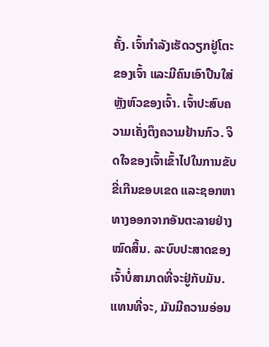ຄັ້ງ. ເຈົ້າກຳລັງເຮັດວຽກຢູ່ໂຕະຂອງເຈົ້າ ແລະມີຄົນເອົາປືນໃສ່ຫຼັງຫົວຂອງເຈົ້າ. ເຈົ້າປະສົບຄວາມເຄັ່ງຕຶງຄວາມຢ້ານກົວ. ຈິດໃຈຂອງເຈົ້າເຂົ້າໄປໃນການຂັບຂີ່ເກີນຂອບເຂດ ແລະຊອກຫາທາງອອກຈາກອັນຕະລາຍຢ່າງໝົດສິ້ນ. ລະບົບປະສາດຂອງເຈົ້າບໍ່ສາມາດທີ່ຈະຢູ່ກັບມັນ. ແທນທີ່ຈະ, ມັນມີຄວາມອ່ອນ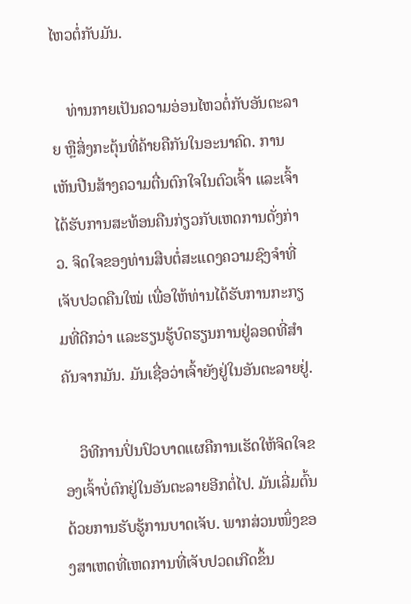ໄຫວຕໍ່ກັບມັນ.

    ທ່ານກາຍເປັນຄວາມອ່ອນໄຫວຕໍ່ກັບອັນຕະລາຍ ຫຼືສິ່ງກະຕຸ້ນທີ່ຄ້າຍຄືກັນໃນອະນາຄົດ. ການເຫັນປືນສ້າງຄວາມຕື່ນຕົກໃຈໃນຕົວເຈົ້າ ແລະເຈົ້າໄດ້ຮັບການສະທ້ອນຄືນກ່ຽວກັບເຫດການດັ່ງກ່າວ. ຈິດໃຈຂອງທ່ານສືບຕໍ່ສະແດງຄວາມຊົງຈຳທີ່ເຈັບປວດຄືນໃໝ່ ເພື່ອໃຫ້ທ່ານໄດ້ຮັບການກະກຽມທີ່ດີກວ່າ ແລະຮຽນຮູ້ບົດຮຽນການຢູ່ລອດທີ່ສຳຄັນຈາກມັນ. ມັນເຊື່ອວ່າເຈົ້າຍັງຢູ່ໃນອັນຕະລາຍຢູ່.

    ວິທີການປິ່ນປົວບາດແຜຄືການເຮັດໃຫ້ຈິດໃຈຂອງເຈົ້າບໍ່ຕົກຢູ່ໃນອັນຕະລາຍອີກຕໍ່ໄປ. ມັນເລີ່ມຕົ້ນດ້ວຍການຮັບຮູ້ການບາດເຈັບ. ພາກສ່ວນໜຶ່ງຂອງສາເຫດທີ່ເຫດການທີ່ເຈັບປວດເກີດຂຶ້ນ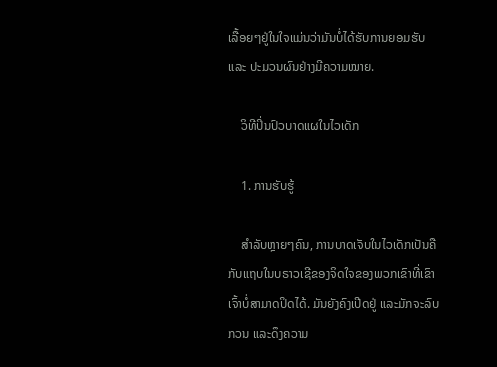ເລື້ອຍໆຢູ່ໃນໃຈແມ່ນວ່າມັນບໍ່ໄດ້ຮັບການຍອມຮັບ ແລະ ປະມວນຜົນຢ່າງມີຄວາມໝາຍ.

    ວິທີປິ່ນປົວບາດແຜໃນໄວເດັກ

    1. ການຮັບຮູ້

    ສຳລັບຫຼາຍໆຄົນ, ການບາດເຈັບໃນໄວເດັກເປັນຄືກັບແຖບໃນບຣາວເຊີຂອງຈິດໃຈຂອງພວກເຂົາທີ່ເຂົາເຈົ້າບໍ່ສາມາດປິດໄດ້. ມັນຍັງຄົງເປີດຢູ່ ແລະມັກຈະລົບກວນ ແລະດຶງຄວາມ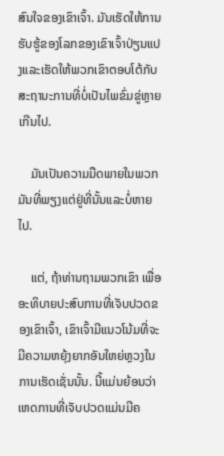ສົນໃຈຂອງເຂົາເຈົ້າ. ມັນເຮັດໃຫ້ການຮັບຮູ້ຂອງໂລກຂອງເຂົາເຈົ້າປ່ຽນແປງແລະເຮັດໃຫ້ພວກເຂົາຕອບໂຕ້ກັບສະຖານະການທີ່ບໍ່ເປັນໄພຂົ່ມຂູ່ຫຼາຍເກີນໄປ.

    ມັນເປັນຄວາມມືດພາຍໃນພວກມັນທີ່ພຽງແຕ່ຢູ່ທີ່ນັ້ນແລະບໍ່ຫາຍໄປ.

    ແຕ່, ຖ້າທ່ານຖາມພວກເຂົາ ເພື່ອອະທິບາຍປະສົບການທີ່ເຈັບປວດຂອງເຂົາເຈົ້າ, ເຂົາເຈົ້າມີແນວໂນ້ມທີ່ຈະມີຄວາມຫຍຸ້ງຍາກອັນໃຫຍ່ຫຼວງໃນການເຮັດເຊັ່ນນັ້ນ. ນີ້ແມ່ນຍ້ອນວ່າເຫດການທີ່ເຈັບປວດແມ່ນມີຄ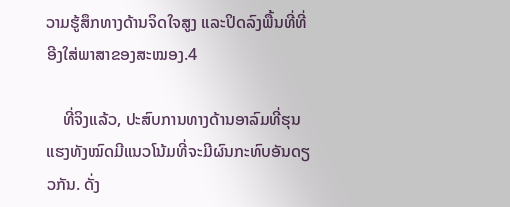ວາມຮູ້ສຶກທາງດ້ານຈິດໃຈສູງ ແລະປິດລົງພື້ນທີ່ທີ່ອີງໃສ່ພາສາຂອງສະໝອງ.4

    ທີ່ຈິງແລ້ວ, ປະສົບການທາງດ້ານອາລົມທີ່ຮຸນແຮງທັງໝົດມີແນວໂນ້ມທີ່ຈະມີຜົນກະທົບອັນດຽວກັນ. ດັ່ງ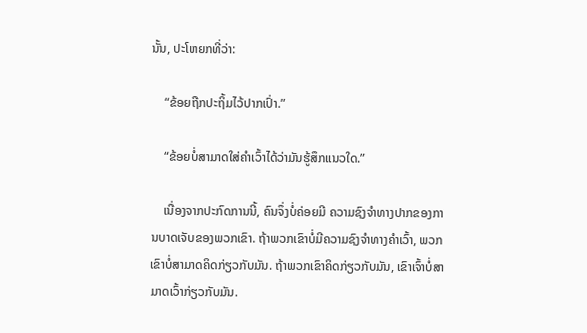ນັ້ນ, ປະໂຫຍກທີ່ວ່າ:

    “ຂ້ອຍຖືກປະຖິ້ມໄວ້ປາກເປົ່າ.”

    “ຂ້ອຍບໍ່ສາມາດໃສ່ຄຳເວົ້າໄດ້ວ່າມັນຮູ້ສຶກແນວໃດ.”

    ເນື່ອງຈາກປະກົດການນີ້, ຄົນຈຶ່ງບໍ່ຄ່ອຍມີ ຄວາມຊົງຈໍາທາງປາກຂອງການບາດເຈັບຂອງພວກເຂົາ. ຖ້າພວກເຂົາບໍ່ມີຄວາມຊົງຈໍາທາງຄໍາເວົ້າ, ພວກເຂົາບໍ່ສາມາດຄິດກ່ຽວກັບມັນ. ຖ້າພວກເຂົາຄິດກ່ຽວກັບມັນ, ເຂົາເຈົ້າບໍ່ສາມາດເວົ້າກ່ຽວກັບມັນ.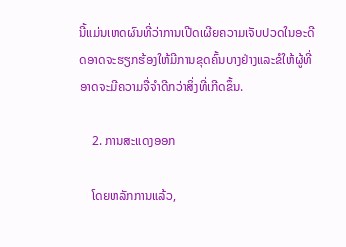ນີ້ແມ່ນເຫດຜົນທີ່ວ່າການເປີດເຜີຍຄວາມເຈັບປວດໃນອະດີດອາດຈະຮຽກຮ້ອງໃຫ້ມີການຂຸດຄົ້ນບາງຢ່າງແລະຂໍໃຫ້ຜູ້ທີ່ອາດຈະມີຄວາມຈື່ຈໍາດີກວ່າສິ່ງທີ່ເກີດຂຶ້ນ.

    2. ການສະແດງອອກ

    ໂດຍຫລັກການແລ້ວ,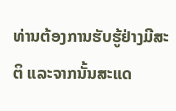ທ່ານຕ້ອງການຮັບຮູ້ຢ່າງມີສະຕິ ແລະຈາກນັ້ນສະແດ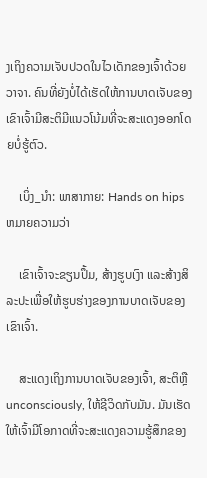ງເຖິງຄວາມເຈັບປວດໃນໄວເດັກຂອງເຈົ້າດ້ວຍວາຈາ. ຄົນທີ່ຍັງບໍ່ໄດ້ເຮັດໃຫ້ການບາດເຈັບຂອງເຂົາເຈົ້າມີສະຕິມີແນວໂນ້ມທີ່ຈະສະແດງອອກໂດຍບໍ່ຮູ້ຕົວ.

    ເບິ່ງ_ນຳ: ພາສາກາຍ: Hands on hips ຫມາຍຄວາມວ່າ

    ເຂົາເຈົ້າຈະຂຽນປຶ້ມ, ສ້າງຮູບເງົາ ແລະສ້າງສິລະປະເພື່ອໃຫ້ຮູບຮ່າງຂອງການບາດເຈັບຂອງເຂົາເຈົ້າ.

    ສະແດງເຖິງການບາດເຈັບຂອງເຈົ້າ, ສະຕິຫຼື unconsciously, ໃຫ້ຊີວິດກັບມັນ. ມັນເຮັດໃຫ້ເຈົ້າມີໂອກາດທີ່ຈະສະແດງຄວາມຮູ້ສຶກຂອງ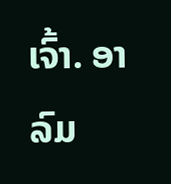ເຈົ້າ. ອາລົມ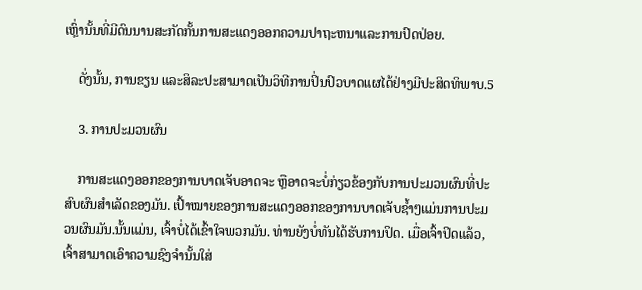ເຫຼົ່ານັ້ນທີ່ມີດົນນານສະກັດກັ້ນການສະແດງອອກຄວາມປາຖະຫນາແລະການປົດປ່ອຍ.

    ດັ່ງນັ້ນ, ການຂຽນ ແລະສິລະປະສາມາດເປັນວິທີການປິ່ນປົວບາດແຜໄດ້ຢ່າງມີປະສິດທິພາບ.5

    3. ການປະມວນຜົນ

    ການສະແດງອອກຂອງການບາດເຈັບອາດຈະ ຫຼືອາດຈະບໍ່ກ່ຽວຂ້ອງກັບການປະມວນຜົນທີ່ປະສົບຜົນສຳເລັດຂອງມັນ. ເປົ້າໝາຍຂອງການສະແດງອອກຂອງການບາດເຈັບຊ້ຳໆແມ່ນການປະມວນຜົນມັນ.ນັ້ນແມ່ນ, ເຈົ້າບໍ່ໄດ້ເຂົ້າໃຈພວກມັນ. ທ່ານຍັງບໍ່ທັນໄດ້ຮັບການປິດ. ເມື່ອເຈົ້າປິດແລ້ວ, ເຈົ້າສາມາດເອົາຄວາມຊົງຈຳນັ້ນໃສ່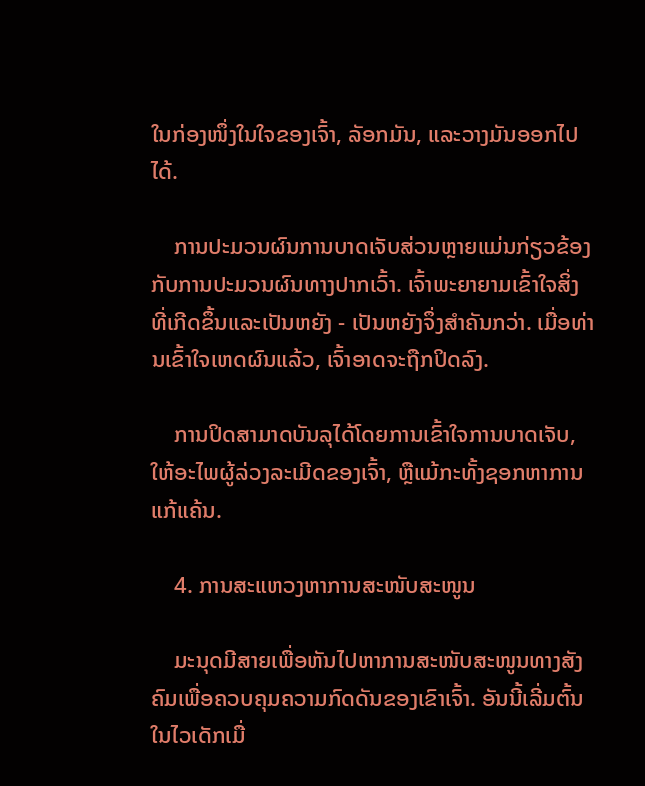ໃນກ່ອງໜຶ່ງໃນໃຈຂອງເຈົ້າ, ລັອກມັນ, ແລະວາງມັນອອກໄປໄດ້.

    ການປະມວນຜົນການບາດເຈັບສ່ວນຫຼາຍແມ່ນກ່ຽວຂ້ອງກັບການປະມວນຜົນທາງປາກເວົ້າ. ເຈົ້າພະຍາຍາມເຂົ້າໃຈສິ່ງທີ່ເກີດຂຶ້ນແລະເປັນຫຍັງ - ເປັນຫຍັງຈຶ່ງສໍາຄັນກວ່າ. ເມື່ອທ່ານເຂົ້າໃຈເຫດຜົນແລ້ວ, ເຈົ້າອາດຈະຖືກປິດລົງ.

    ການປິດສາມາດບັນລຸໄດ້ໂດຍການເຂົ້າໃຈການບາດເຈັບ, ໃຫ້ອະໄພຜູ້ລ່ວງລະເມີດຂອງເຈົ້າ, ຫຼືແມ້ກະທັ້ງຊອກຫາການແກ້ແຄ້ນ.

    4. ການສະແຫວງຫາການສະໜັບສະໜູນ

    ມະນຸດມີສາຍເພື່ອຫັນໄປຫາການສະໜັບສະໜູນທາງສັງຄົມເພື່ອຄວບຄຸມຄວາມກົດດັນຂອງເຂົາເຈົ້າ. ອັນນີ້ເລີ່ມຕົ້ນໃນໄວເດັກເມື່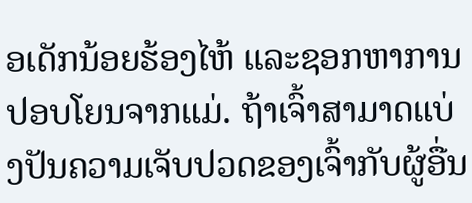ອເດັກນ້ອຍຮ້ອງໄຫ້ ແລະຊອກຫາການປອບໂຍນຈາກແມ່. ຖ້າເຈົ້າສາມາດແບ່ງປັນຄວາມເຈັບປວດຂອງເຈົ້າກັບຜູ້ອື່ນ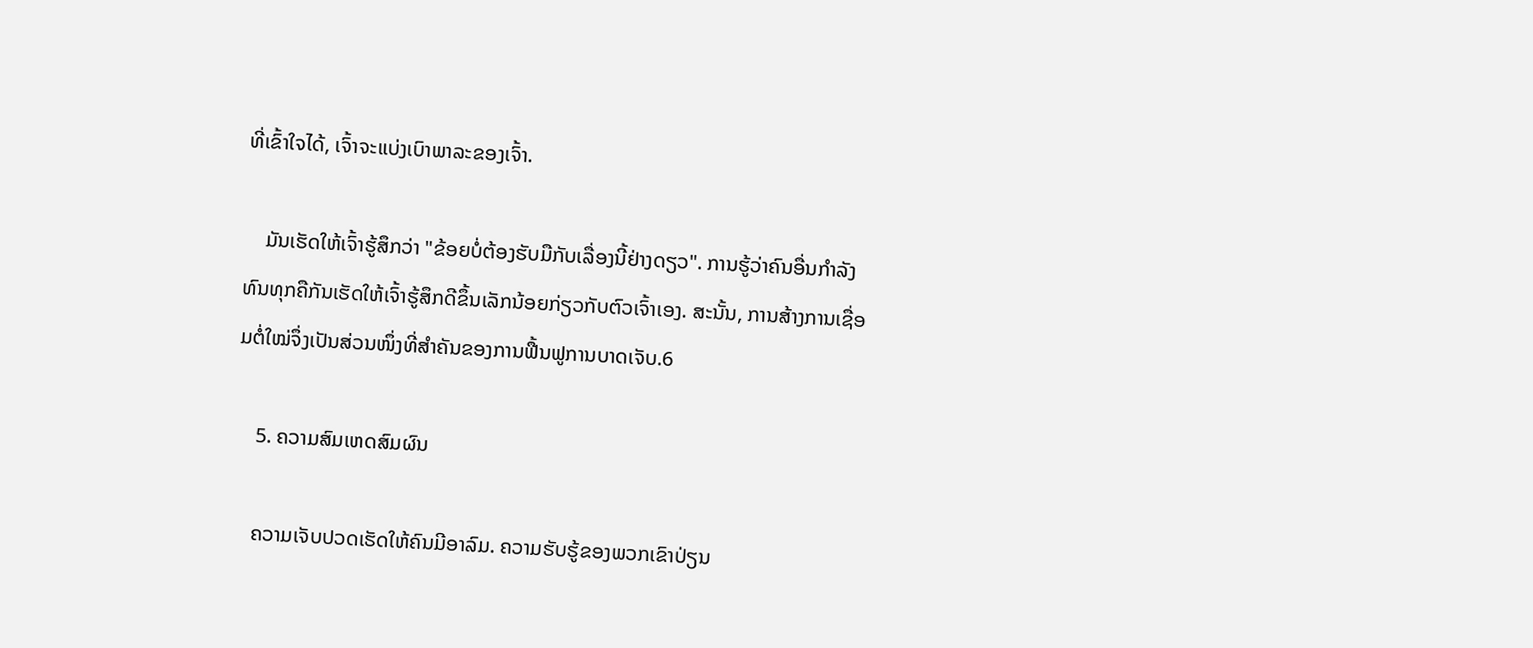ທີ່ເຂົ້າໃຈໄດ້, ເຈົ້າຈະແບ່ງເບົາພາລະຂອງເຈົ້າ.

    ມັນເຮັດໃຫ້ເຈົ້າຮູ້ສຶກວ່າ "ຂ້ອຍບໍ່ຕ້ອງຮັບມືກັບເລື່ອງນີ້ຢ່າງດຽວ". ການຮູ້ວ່າຄົນອື່ນກໍາລັງທົນທຸກຄືກັນເຮັດໃຫ້ເຈົ້າຮູ້ສຶກດີຂຶ້ນເລັກນ້ອຍກ່ຽວກັບຕົວເຈົ້າເອງ. ສະນັ້ນ, ການສ້າງການເຊື່ອມຕໍ່ໃໝ່ຈຶ່ງເປັນສ່ວນໜຶ່ງທີ່ສຳຄັນຂອງການຟື້ນຟູການບາດເຈັບ.6

    5. ຄວາມສົມເຫດສົມຜົນ

    ຄວາມເຈັບປວດເຮັດໃຫ້ຄົນມີອາລົມ. ຄວາມຮັບຮູ້ຂອງພວກເຂົາປ່ຽນ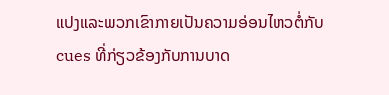ແປງແລະພວກເຂົາກາຍເປັນຄວາມອ່ອນໄຫວຕໍ່ກັບ cues ທີ່ກ່ຽວຂ້ອງກັບການບາດ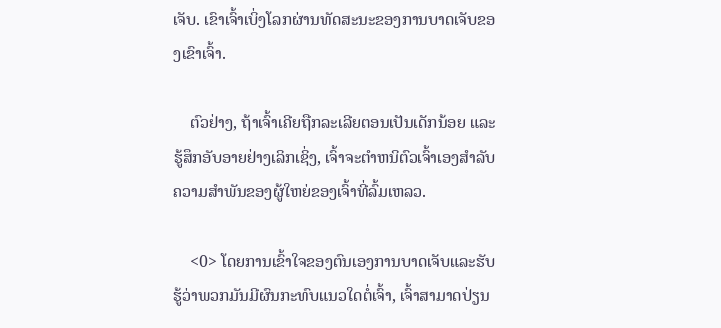ເຈັບ. ເຂົາເຈົ້າເບິ່ງໂລກຜ່ານທັດສະນະຂອງການບາດເຈັບຂອງເຂົາເຈົ້າ.

    ຕົວຢ່າງ, ຖ້າເຈົ້າເຄີຍຖືກລະເລີຍຕອນເປັນເດັກນ້ອຍ ແລະຮູ້ສຶກອັບອາຍຢ່າງເລິກເຊິ່ງ, ເຈົ້າຈະຕໍາຫນິຕົວເຈົ້າເອງສຳລັບຄວາມສຳພັນຂອງຜູ້ໃຫຍ່ຂອງເຈົ້າທີ່ລົ້ມເຫລວ.

    <0> ໂດຍການເຂົ້າໃຈຂອງຕົນເອງການບາດເຈັບແລະຮັບຮູ້ວ່າພວກມັນມີຜົນກະທົບແນວໃດຕໍ່ເຈົ້າ, ເຈົ້າສາມາດປ່ຽນ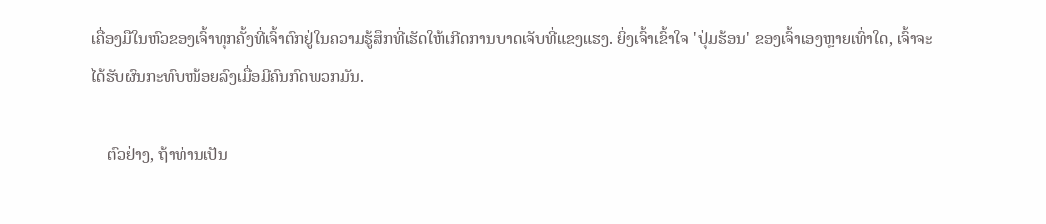ເຄື່ອງມືໃນຫົວຂອງເຈົ້າທຸກຄັ້ງທີ່ເຈົ້າຕົກຢູ່ໃນຄວາມຮູ້ສຶກທີ່ເຮັດໃຫ້ເກີດການບາດເຈັບທີ່ແຂງແຮງ. ຍິ່ງເຈົ້າເຂົ້າໃຈ 'ປຸ່ມຮ້ອນ' ຂອງເຈົ້າເອງຫຼາຍເທົ່າໃດ, ເຈົ້າຈະໄດ້ຮັບຜົນກະທົບໜ້ອຍລົງເມື່ອມີຄົນກົດພວກມັນ.

    ຕົວຢ່າງ, ຖ້າທ່ານເປັນ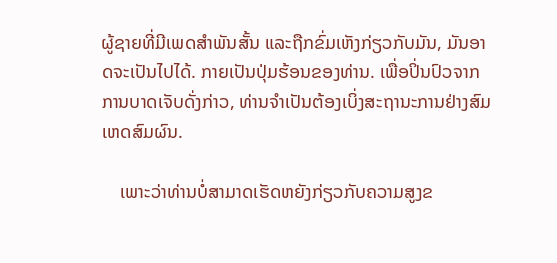ຜູ້ຊາຍທີ່ມີເພດສຳພັນສັ້ນ ແລະຖືກຂົ່ມເຫັງກ່ຽວກັບມັນ, ມັນອາດຈະເປັນໄປໄດ້. ກາຍເປັນປຸ່ມຮ້ອນຂອງທ່ານ. ເພື່ອປິ່ນປົວຈາກການບາດເຈັບດັ່ງກ່າວ, ທ່ານຈໍາເປັນຕ້ອງເບິ່ງສະຖານະການຢ່າງສົມເຫດສົມຜົນ.

    ເພາະວ່າທ່ານບໍ່ສາມາດເຮັດຫຍັງກ່ຽວກັບຄວາມສູງຂ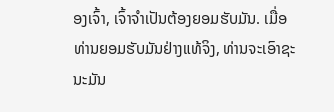ອງເຈົ້າ, ເຈົ້າຈໍາເປັນຕ້ອງຍອມຮັບມັນ. ເມື່ອທ່ານຍອມຮັບມັນຢ່າງແທ້ຈິງ, ທ່ານຈະເອົາຊະນະມັນ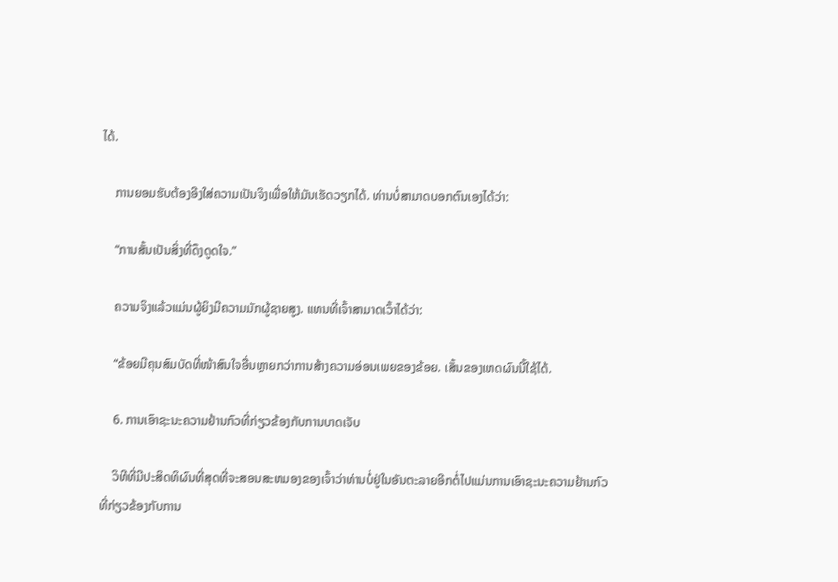ໄດ້.

    ການຍອມຮັບຕ້ອງອີງໃສ່ຄວາມເປັນຈິງເພື່ອໃຫ້ມັນເຮັດວຽກໄດ້. ທ່ານບໍ່ສາມາດບອກຕົນເອງໄດ້ວ່າ:

    “ການສັ້ນເປັນສິ່ງທີ່ດຶງດູດໃຈ.”

    ຄວາມຈິງແລ້ວແມ່ນຜູ້ຍິງມີຄວາມມັກຜູ້ຊາຍສູງ. ແທນທີ່ເຈົ້າສາມາດເວົ້າໄດ້ວ່າ:

    “ຂ້ອຍມີຄຸນສົມບັດທີ່ໜ້າສົນໃຈອື່ນຫຼາຍກວ່າການສ້າງຄວາມອ່ອນເພຍຂອງຂ້ອຍ. ເສັ້ນຂອງເຫດຜົນນີ້ໃຊ້ໄດ້.

    6. ການເອົາຊະນະຄວາມຢ້ານກົວທີ່ກ່ຽວຂ້ອງກັບການບາດເຈັບ

    ວິທີທີ່ມີປະສິດທິຜົນທີ່ສຸດທີ່ຈະສອນສະຫມອງຂອງເຈົ້າວ່າທ່ານບໍ່ຢູ່ໃນອັນຕະລາຍອີກຕໍ່ໄປແມ່ນການເອົາຊະນະຄວາມຢ້ານກົວທີ່ກ່ຽວຂ້ອງກັບການ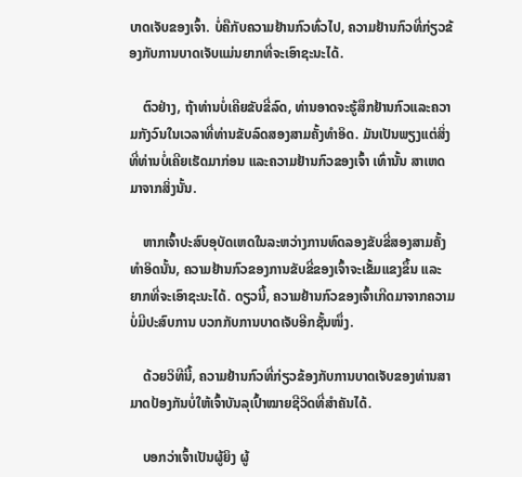ບາດເຈັບຂອງເຈົ້າ. ບໍ່ຄືກັບຄວາມຢ້ານກົວທົ່ວໄປ, ຄວາມຢ້ານກົວທີ່ກ່ຽວຂ້ອງກັບການບາດເຈັບແມ່ນຍາກທີ່ຈະເອົາຊະນະໄດ້.

    ຕົວຢ່າງ, ຖ້າທ່ານບໍ່ເຄີຍຂັບຂີ່ລົດ, ທ່ານອາດຈະຮູ້ສຶກຢ້ານກົວແລະຄວາມກັງວົນໃນເວລາທີ່ທ່ານຂັບລົດສອງສາມຄັ້ງທໍາອິດ. ມັນເປັນພຽງແຕ່ສິ່ງທີ່ທ່ານບໍ່ເຄີຍເຮັດມາກ່ອນ ແລະຄວາມຢ້ານກົວຂອງເຈົ້າ ເທົ່ານັ້ນ ສາເຫດມາຈາກສິ່ງນັ້ນ.

    ຫາກເຈົ້າປະສົບອຸບັດເຫດໃນລະຫວ່າງການທົດລອງຂັບຂີ່ສອງສາມຄັ້ງທຳອິດນັ້ນ, ຄວາມຢ້ານກົວຂອງການຂັບຂີ່ຂອງເຈົ້າຈະເຂັ້ມແຂງຂຶ້ນ ແລະ ຍາກທີ່ຈະເອົາຊະນະໄດ້. ດຽວນີ້, ຄວາມຢ້ານກົວຂອງເຈົ້າເກີດມາຈາກຄວາມບໍ່ມີປະສົບການ ບວກກັບການບາດເຈັບອີກຊັ້ນໜຶ່ງ.

    ດ້ວຍວິທີນີ້, ຄວາມຢ້ານກົວທີ່ກ່ຽວຂ້ອງກັບການບາດເຈັບຂອງທ່ານສາມາດປ້ອງກັນບໍ່ໃຫ້ເຈົ້າບັນລຸເປົ້າໝາຍຊີວິດທີ່ສຳຄັນໄດ້.

    ບອກວ່າເຈົ້າເປັນຜູ້ຍິງ ຜູ້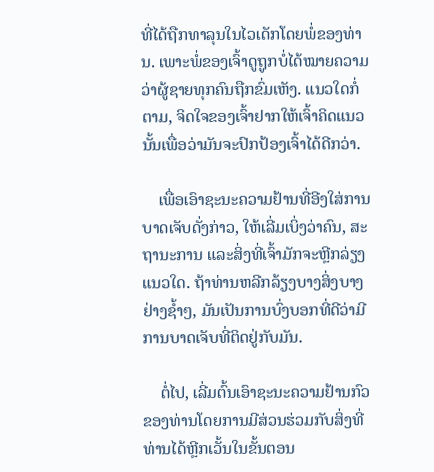ທີ່ໄດ້ຖືກທາລຸນໃນໄວເດັກໂດຍພໍ່ຂອງທ່ານ. ເພາະພໍ່ຂອງເຈົ້າດູຖູກບໍ່ໄດ້ໝາຍຄວາມວ່າຜູ້ຊາຍທຸກຄົນຖືກຂົ່ມເຫັງ. ແນວໃດກໍ່ຕາມ, ຈິດໃຈຂອງເຈົ້າຢາກໃຫ້ເຈົ້າຄິດແນວນັ້ນເພື່ອວ່າມັນຈະປົກປ້ອງເຈົ້າໄດ້ດີກວ່າ.

    ເພື່ອເອົາຊະນະຄວາມຢ້ານທີ່ອີງໃສ່ການບາດເຈັບດັ່ງກ່າວ, ໃຫ້ເລີ່ມເບິ່ງວ່າຄົນ, ສະຖານະການ ແລະສິ່ງທີ່ເຈົ້າມັກຈະຫຼີກລ່ຽງແນວໃດ. ຖ້າທ່ານຫລີກລ້ຽງບາງສິ່ງບາງຢ່າງຊໍ້າໆ, ມັນເປັນການບົ່ງບອກທີ່ດີວ່າມີການບາດເຈັບທີ່ຕິດຢູ່ກັບມັນ.

    ຕໍ່ໄປ, ເລີ່ມຕົ້ນເອົາຊະນະຄວາມຢ້ານກົວຂອງທ່ານໂດຍການມີສ່ວນຮ່ວມກັບສິ່ງທີ່ທ່ານໄດ້ຫຼີກເວັ້ນໃນຂັ້ນຕອນ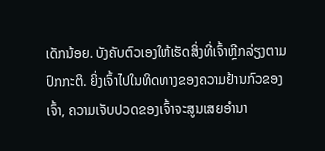ເດັກນ້ອຍ. ບັງຄັບຕົວເອງໃຫ້ເຮັດສິ່ງທີ່ເຈົ້າຫຼີກລ່ຽງຕາມປົກກະຕິ. ຍິ່ງເຈົ້າໄປໃນທິດທາງຂອງຄວາມຢ້ານກົວຂອງເຈົ້າ, ຄວາມເຈັບປວດຂອງເຈົ້າຈະສູນເສຍອໍານາ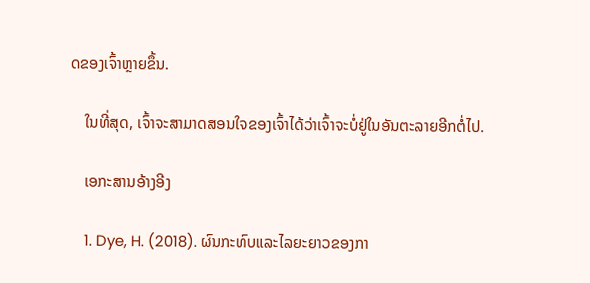ດຂອງເຈົ້າຫຼາຍຂຶ້ນ.

    ໃນທີ່ສຸດ, ເຈົ້າຈະສາມາດສອນໃຈຂອງເຈົ້າໄດ້ວ່າເຈົ້າຈະບໍ່ຢູ່ໃນອັນຕະລາຍອີກຕໍ່ໄປ.

    ເອກະສານອ້າງອີງ

    1. Dye, H. (2018). ຜົນກະທົບແລະໄລຍະຍາວຂອງກາ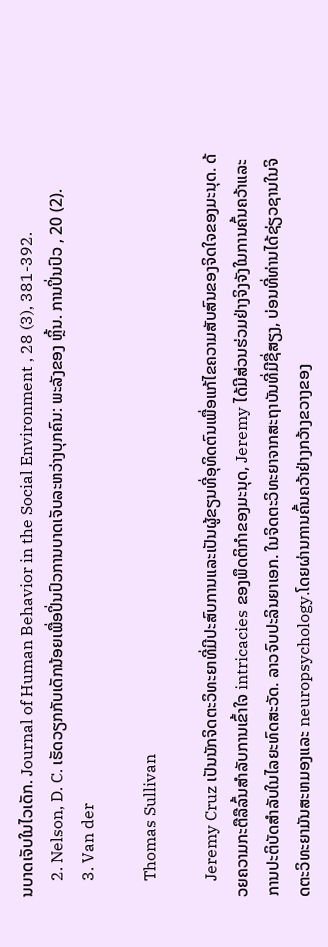ນບາດເຈັບໃນໄວເດັກ. Journal of Human Behavior in the Social Environment , 28 (3), 381-392.
    2. Nelson, D. C. ເຮັດວຽກກັບເດັກນ້ອຍເພື່ອປິ່ນປົວການບາດເຈັບລະຫວ່າງບຸກຄົນ: ພະລັງຂອງ ຫຼິ້ນ. ການປິ່ນປົວ , 20 (2).
    3. Van der

    Thomas Sullivan

    Jeremy Cruz ເປັນນັກຈິດຕະວິທະຍາທີ່ມີປະສົບການແລະເປັນຜູ້ຂຽນທີ່ອຸທິດຕົນເພື່ອແກ້ໄຂຄວາມສັບສົນຂອງຈິດໃຈຂອງມະນຸດ. ດ້ວຍຄວາມກະຕືລືລົ້ນສໍາລັບການເຂົ້າໃຈ intricacies ຂອງພຶດຕິກໍາຂອງມະນຸດ, Jeremy ໄດ້ມີສ່ວນຮ່ວມຢ່າງຈິງຈັງໃນການຄົ້ນຄວ້າແລະການປະຕິບັດສໍາລັບໃນໄລຍະທົດສະວັດ. ລາວຈົບປະລິນຍາເອກ. ໃນຈິດຕະວິທະຍາຈາກສະຖາບັນທີ່ມີຊື່ສຽງ, ບ່ອນທີ່ທ່ານໄດ້ຊ່ຽວຊານໃນຈິດຕະວິທະຍາມັນສະຫມອງແລະ neuropsychology.ໂດຍຜ່ານການຄົ້ນຄວ້າຢ່າງກວ້າງຂວາງຂອງ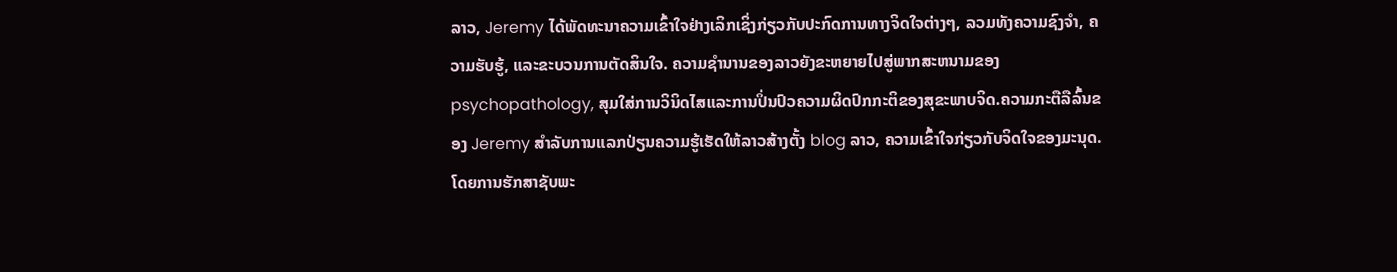ລາວ, Jeremy ໄດ້ພັດທະນາຄວາມເຂົ້າໃຈຢ່າງເລິກເຊິ່ງກ່ຽວກັບປະກົດການທາງຈິດໃຈຕ່າງໆ, ລວມທັງຄວາມຊົງຈໍາ, ຄວາມຮັບຮູ້, ແລະຂະບວນການຕັດສິນໃຈ. ຄວາມຊໍານານຂອງລາວຍັງຂະຫຍາຍໄປສູ່ພາກສະຫນາມຂອງ psychopathology, ສຸມໃສ່ການວິນິດໄສແລະການປິ່ນປົວຄວາມຜິດປົກກະຕິຂອງສຸຂະພາບຈິດ.ຄວາມກະຕືລືລົ້ນຂອງ Jeremy ສໍາລັບການແລກປ່ຽນຄວາມຮູ້ເຮັດໃຫ້ລາວສ້າງຕັ້ງ blog ລາວ, ຄວາມເຂົ້າໃຈກ່ຽວກັບຈິດໃຈຂອງມະນຸດ. ໂດຍການຮັກສາຊັບພະ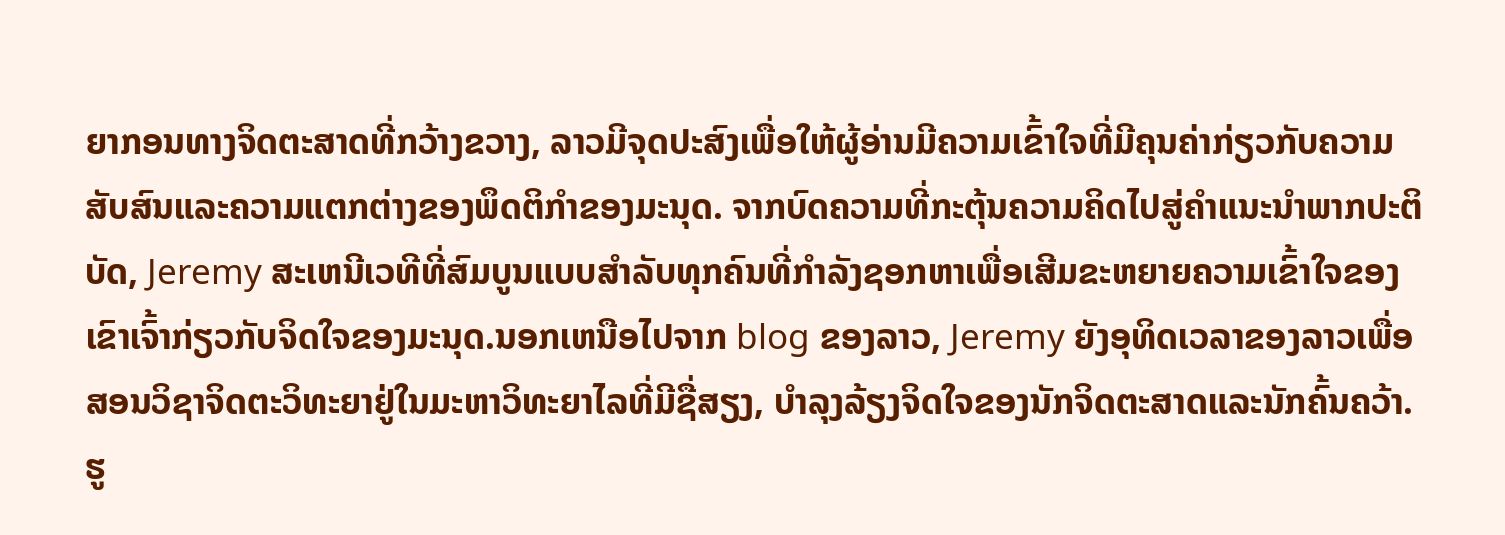ຍາກອນທາງຈິດຕະສາດທີ່ກວ້າງຂວາງ, ລາວມີຈຸດປະສົງເພື່ອໃຫ້ຜູ້ອ່ານມີຄວາມເຂົ້າໃຈທີ່ມີຄຸນຄ່າກ່ຽວກັບຄວາມສັບສົນແລະຄວາມແຕກຕ່າງຂອງພຶດຕິກໍາຂອງມະນຸດ. ຈາກບົດຄວາມທີ່ກະຕຸ້ນຄວາມຄິດໄປສູ່ຄໍາແນະນໍາພາກປະຕິບັດ, Jeremy ສະເຫນີເວທີທີ່ສົມບູນແບບສໍາລັບທຸກຄົນທີ່ກໍາລັງຊອກຫາເພື່ອເສີມຂະຫຍາຍຄວາມເຂົ້າໃຈຂອງເຂົາເຈົ້າກ່ຽວກັບຈິດໃຈຂອງມະນຸດ.ນອກເຫນືອໄປຈາກ blog ຂອງລາວ, Jeremy ຍັງອຸທິດເວລາຂອງລາວເພື່ອສອນວິຊາຈິດຕະວິທະຍາຢູ່ໃນມະຫາວິທະຍາໄລທີ່ມີຊື່ສຽງ, ບໍາລຸງລ້ຽງຈິດໃຈຂອງນັກຈິດຕະສາດແລະນັກຄົ້ນຄວ້າ. ຮູ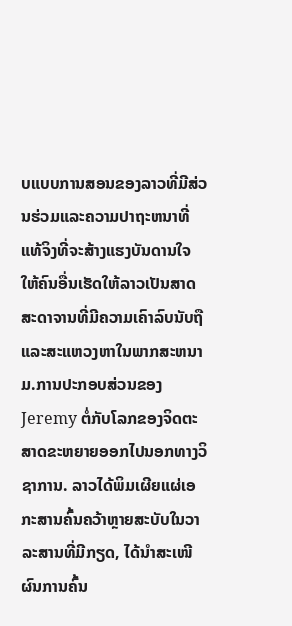ບແບບການສອນຂອງລາວທີ່ມີສ່ວນຮ່ວມແລະຄວາມປາຖະຫນາທີ່ແທ້ຈິງທີ່ຈະສ້າງແຮງບັນດານໃຈໃຫ້ຄົນອື່ນເຮັດໃຫ້ລາວເປັນສາດສະດາຈານທີ່ມີຄວາມເຄົາລົບນັບຖືແລະສະແຫວງຫາໃນພາກສະຫນາມ.ການປະກອບສ່ວນຂອງ Jeremy ຕໍ່ກັບໂລກຂອງຈິດຕະສາດຂະຫຍາຍອອກໄປນອກທາງວິຊາການ. ລາວໄດ້ພິມເຜີຍແຜ່ເອກະສານຄົ້ນຄວ້າຫຼາຍສະບັບໃນວາລະສານທີ່ມີກຽດ, ໄດ້ນຳສະເໜີຜົນການຄົ້ນ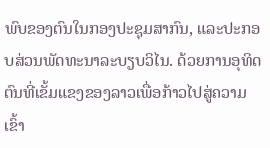ພົບຂອງຕົນໃນກອງປະຊຸມສາກົນ, ແລະປະກອບສ່ວນພັດທະນາລະບຽບວິໄນ. ດ້ວຍການອຸທິດຕົນທີ່ເຂັ້ມແຂງຂອງລາວເພື່ອກ້າວໄປສູ່ຄວາມເຂົ້າ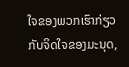ໃຈຂອງພວກເຮົາກ່ຽວກັບຈິດໃຈຂອງມະນຸດ,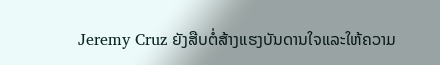Jeremy Cruz ຍັງສືບຕໍ່ສ້າງແຮງບັນດານໃຈແລະໃຫ້ຄວາມ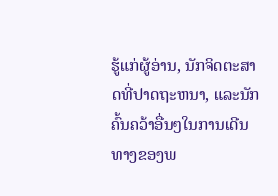ຮູ້ແກ່ຜູ້ອ່ານ, ນັກຈິດຕະສາດທີ່ປາດຖະຫນາ, ແລະນັກຄົ້ນຄວ້າອື່ນໆໃນການເດີນທາງຂອງພ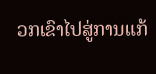ວກເຂົາໄປສູ່ການແກ້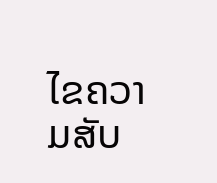ໄຂຄວາມສັບ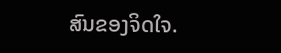ສົນຂອງຈິດໃຈ.